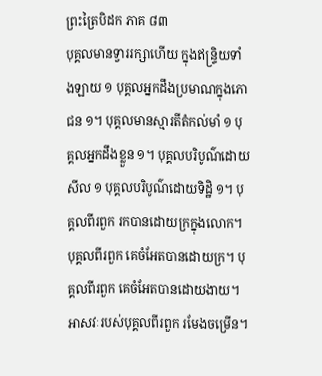ព្រះត្រៃបិដក ភាគ ៨៣
បុគ្គលមានទ្វាររក្សាហើយ ក្នុងឥន្រ្ទិយទាំងឡាយ ១ បុគ្គលអ្នកដឹងប្រមាណក្នុងភោជន ១។ បុគ្គលមានស្មារតីតំកល់មាំ ១ បុគ្គលអ្នកដឹងខ្លួន ១។ បុគ្គលបរិបូណ៌ដោយសីល ១ បុគ្គលបរិបូណ៌ដោយទិដ្ឋិ ១។ បុគ្គលពីរពួក រកបានដោយក្រក្នុងលោក។ បុគ្គលពីរពួក គេចំអែតបានដោយក្រ។ បុគ្គលពីរពួក គេចំអែតបានដោយងាយ។ អាសវៈរបស់បុគ្គលពីរពួក រមែងចម្រើន។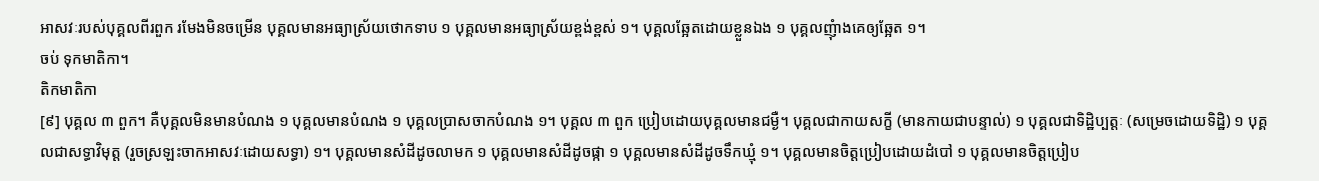អាសវៈរបស់បុគ្គលពីរពួក រមែងមិនចម្រើន បុគ្គលមានអធ្យាស្រ័យថោកទាប ១ បុគ្គលមានអធ្យាស្រ័យខ្ពង់ខ្ពស់ ១។ បុគ្គលឆ្អែតដោយខ្លួនឯង ១ បុគ្គលញុំាងគេឲ្យឆ្អែត ១។
ចប់ ទុកមាតិកា។
តិកមាតិកា
[៩] បុគ្គល ៣ ពួក។ គឺបុគ្គលមិនមានបំណង ១ បុគ្គលមានបំណង ១ បុគ្គលប្រាសចាកបំណង ១។ បុគ្គល ៣ ពួក ប្រៀបដោយបុគ្គលមានជម្ងឺ។ បុគ្គលជាកាយសក្ខី (មានកាយជាបន្ទាល់) ១ បុគ្គលជាទិដ្ឋិប្បត្តៈ (សម្រេចដោយទិដ្ឋិ) ១ បុគ្គលជាសទ្ធាវិមុត្ត (រួចស្រឡះចាកអាសវៈដោយសទ្ធា) ១។ បុគ្គលមានសំដីដូចលាមក ១ បុគ្គលមានសំដីដូចផ្កា ១ បុគ្គលមានសំដីដូចទឹកឃ្មុំ ១។ បុគ្គលមានចិត្តប្រៀបដោយដំបៅ ១ បុគ្គលមានចិត្តប្រៀប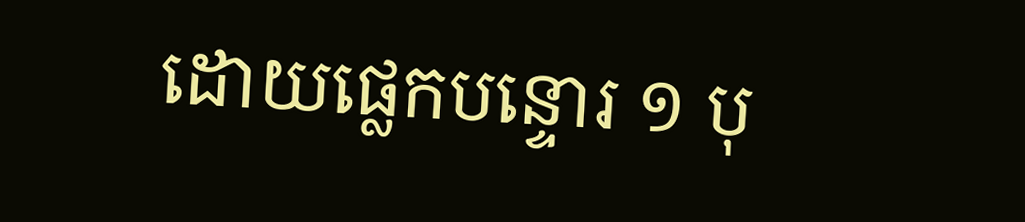ដោយផ្លេកបន្ទោរ ១ បុ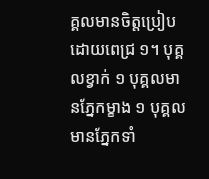គ្គលមានចិត្តប្រៀបដោយពេជ្រ ១។ បុគ្គលខ្វាក់ ១ បុគ្គលមានភ្នែកម្ខាង ១ បុគ្គលមានភ្នែកទាំ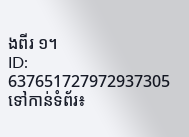ងពីរ ១។
ID: 637651727972937305
ទៅកាន់ទំព័រ៖